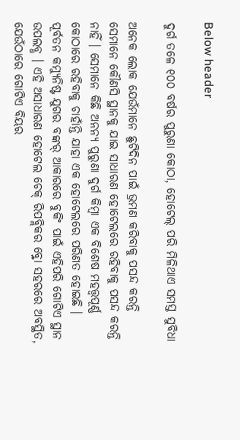Below header

ଦୁର୍ଗ ତଳେ ୧୦୦ ବର୍ଷର ପୁରୁଣା କୋଠା, ହୋଟେଲ୍‌ ପରି ମିଳିଥାଏ ସମସ୍ତ ସୁବିଧା

ଅନେକ ଲୋକ ଯେଉଁମାନେ ଛୁଟିଦିନ ପାଇଁ ଭ୍ରମଣ କରିବାକୁ ପସନ୍ଦ କରନ୍ତି ସେମାନେ କୌଣସି ସ୍ଥାନକୁ ଯାଇ ସାଧାରଣ ହୋଟେଲରେ ରହିବାକୁ ପସନ୍ଦ କରନ୍ତି ନାହିଁ । ସେମାନେ କିଛି ଅନନ୍ୟ ପୁରୁଣା ଦୁର୍ଗ କିମ୍ବା ଏକ ବିଶେଷ ମହତ୍ତ୍ୱପୂର୍ଣ୍ଣ କୋଠାରେ ରହିବାକୁ ଚାହାଁନ୍ତି ଯାହା ଏକ ହୋଟେଲରେ ପରିଣତ ହୋଇଛି । ପୂର୍ବତନ କମ୍ୟୁନିଷ୍ଟ ଯୁଗର ବଙ୍କର୍ ଆକାରରେ ବୁକିଂ ପାଇଁ ଏହିପରି ଗୋଟିଏ ସ୍ଥାନ ଉପଲବ୍ଧ । ଏହି ଅସାଧାରଣ ହୋଟେଲ ଚେକ୍ ରିପବ୍ଲିକର ବ୍ର୍ନୋ ସହରରେ ଅବସ୍ଥିତ, ଯେଉଁଠାରେ ଗୋଟିଏ ବିୟର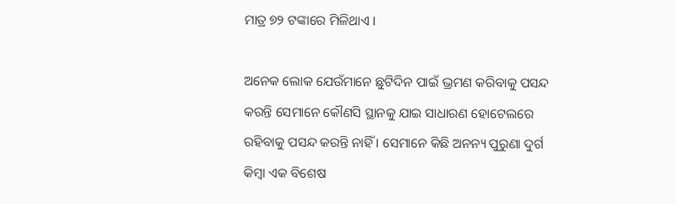ମାତ୍ର ୭୨ ଟଙ୍କାରେ ମିଳିଥାଏ ।

ଅନେକ ଲୋକ ଯେଉଁମାନେ ଛୁଟିଦିନ ପାଇଁ ଭ୍ରମଣ କରିବାକୁ ପସନ୍ଦ କରନ୍ତି ସେମାନେ କୌଣସି ସ୍ଥାନକୁ ଯାଇ ସାଧାରଣ ହୋଟେଲରେ ରହିବାକୁ ପସନ୍ଦ କରନ୍ତି ନାହିଁ । ସେମାନେ କିଛି ଅନନ୍ୟ ପୁରୁଣା ଦୁର୍ଗ କିମ୍ବା ଏକ ବିଶେଷ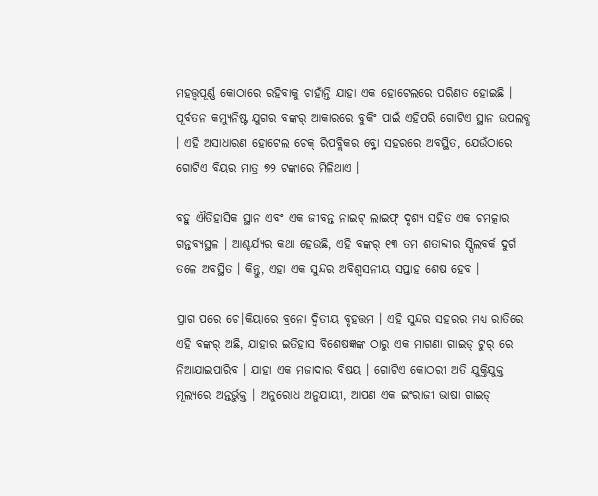ମହତ୍ତ୍ୱପୂର୍ଣ୍ଣ କୋଠାରେ ରହିବାକୁ ଚାହାଁନ୍ତି ଯାହା ଏକ ହୋଟେଲରେ ପରିଣତ ହୋଇଛି । ପୂର୍ବତନ କମ୍ୟୁନିଷ୍ଟ ଯୁଗର ବଙ୍କର୍ ଆକାରରେ ବୁକିଂ ପାଇଁ ଏହିପରି ଗୋଟିଏ ସ୍ଥାନ ଉପଲବ୍ଧ । ଏହି ଅସାଧାରଣ ହୋଟେଲ ଚେକ୍ ରିପବ୍ଲିକର ବ୍ର୍ନୋ ସହରରେ ଅବସ୍ଥିତ, ଯେଉଁଠାରେ ଗୋଟିଏ ବିୟର ମାତ୍ର ୭୨ ଟଙ୍କାରେ ମିଳିଥାଏ ।

ବହୁ ଐତିହାସିକ ସ୍ଥାନ ଏବଂ ଏକ ଜୀବନ୍ତ ନାଇଟ୍‌ ଲାଇଫ୍‌ ଦୃଶ୍ୟ ସହିତ ଏକ ଚମତ୍କାର ଗନ୍ତବ୍ୟସ୍ଥଳ । ଆଶ୍ଚର୍ଯ୍ୟର କଥା ହେଉଛି, ଏହି ବଙ୍କର୍ ୧୩ ତମ ଶତାବ୍ଦୀର ସ୍ପିଲବର୍କ ଦୁର୍ଗ ତଳେ ଅବସ୍ଥିତ । କିନ୍ତୁ, ଏହା ଏକ ସୁନ୍ଦର ଅବିଶ୍ୱସନୀୟ ସପ୍ତାହ ଶେଷ ହେବ ।

ପ୍ରାଗ ପରେ ଚେ।କିୟାରେ ବ୍ରନୋ ଦ୍ୱିତୀୟ ବୃହତ୍ତମ । ଏହି ସୁନ୍ଦର ସହରର ମଧ୍ୟ ରାତିରେ ଏହି ବଙ୍କର୍ ଅଛି, ଯାହାର ଇତିହାସ ବିଶେଷଜ୍ଞଙ୍କ ଠାରୁ ଏକ ମାଗଣା ଗାଇଡ୍ ଟୁର୍ ରେ ନିଆଯାଇପାରିବ । ଯାହା ଏକ ମଜାଦାର ବିଷୟ । ଗୋଟିଏ କୋଠରୀ ଅତି ଯୁକ୍ତିଯୁକ୍ତ ମୂଲ୍ୟରେ ଅନ୍ତର୍ଭୁକ୍ତ । ଅନୁରୋଧ ଅନୁଯାୟୀ, ଆପଣ ଏକ ଇଂରାଜୀ ଭାଷା ଗାଇଡ୍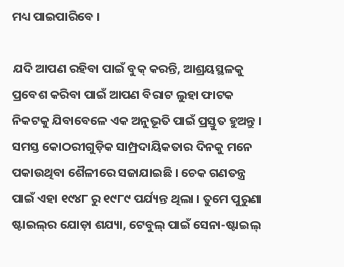ମଧ୍ୟ ପାଇପାରିବେ ।

ଯଦି ଆପଣ ରହିବା ପାଇଁ ବୁକ୍ କରନ୍ତି, ଆଶ୍ରୟସ୍ଥଳକୁ ପ୍ରବେଶ କରିବା ପାଇଁ ଆପଣ ବିରାଟ ଲୁହା ଫାଟକ ନିକଟକୁ ଯିବାବେଳେ ଏକ ଅନୁଭୂତି ପାଇଁ ପ୍ରସ୍ତୁତ ହୁଅନ୍ତୁ । ସମସ୍ତ କୋଠରୀଗୁଡ଼ିକ ସାମ୍ପ୍ରଦାୟିକତାର ଦିନକୁ ମନେ ପକାଉଥିବା ଶୈଳୀରେ ସଜାଯାଇଛି । ଚେକ ଗଣତନ୍ତ୍ର ପାଇଁ ଏହା ୧୯୪୮ ରୁ ୧୯୮୯ ପର୍ଯ୍ୟନ୍ତ ଥିଲା । ତୁମେ ପୁରୁଣା ଷ୍ଟାଇଲ୍‌ର ଯୋଡ଼ା ଶଯ୍ୟା, ଟେବୁଲ୍ ପାଇଁ ସେନା-ଷ୍ଟାଇଲ୍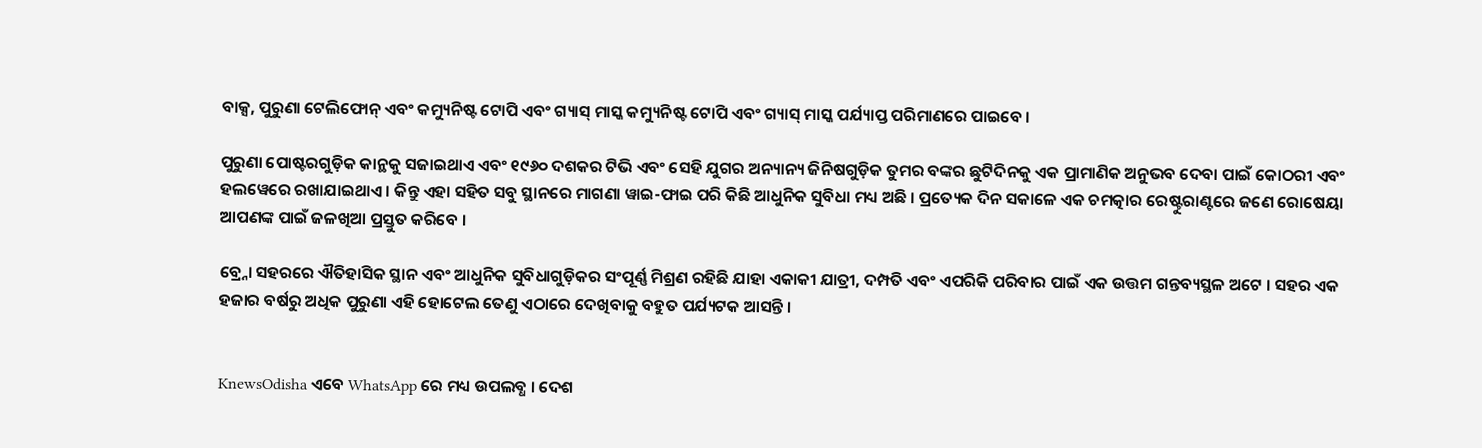ବାକ୍ସ, ପୁରୁଣା ଟେଲିଫୋନ୍ ଏବଂ କମ୍ୟୁନିଷ୍ଟ ଟୋପି ଏବଂ ଗ୍ୟାସ୍ ମାସ୍କ କମ୍ୟୁନିଷ୍ଟ ଟୋପି ଏବଂ ଗ୍ୟାସ୍ ମାସ୍କ ପର୍ଯ୍ୟାପ୍ତ ପରିମାଣରେ ପାଇବେ ।

ପୁରୁଣା ପୋଷ୍ଟରଗୁଡ଼ିକ କାନ୍ଥକୁ ସଜାଇଥାଏ ଏବଂ ୧୯୬୦ ଦଶକର ଟିଭି ଏବଂ ସେହି ଯୁଗର ଅନ୍ୟାନ୍ୟ ଜିନିଷଗୁଡ଼ିକ ତୁମର ବଙ୍କର ଛୁଟିଦିନକୁ ଏକ ପ୍ରାମାଣିକ ଅନୁଭବ ଦେବା ପାଇଁ କୋଠରୀ ଏବଂ ହଲୱେରେ ରଖାଯାଇଥାଏ । କିନ୍ତୁ ଏହା ସହିତ ସବୁ ସ୍ଥାନରେ ମାଗଣା ୱାଇ-ଫାଇ ପରି କିଛି ଆଧୁନିକ ସୁବିଧା ମଧ୍ୟ ଅଛି । ପ୍ରତ୍ୟେକ ଦିନ ସକାଳେ ଏକ ଚମତ୍କାର ରେଷ୍ଟୁରାଣ୍ଟରେ ଜଣେ ରୋଷେୟା ଆପଣଙ୍କ ପାଇଁ ଜଳଖିଆ ପ୍ରସ୍ତୁତ କରିବେ ।

ବ୍ର୍ନୋ ସହରରେ ଐତିହାସିକ ସ୍ଥାନ ଏବଂ ଆଧୁନିକ ସୁବିଧାଗୁଡ଼ିକର ସଂପୂର୍ଣ୍ଣ ମିଶ୍ରଣ ରହିଛି ଯାହା ଏକାକୀ ଯାତ୍ରୀ, ଦମ୍ପତି ଏବଂ ଏପରିକି ପରିବାର ପାଇଁ ଏକ ଉତ୍ତମ ଗନ୍ତବ୍ୟସ୍ଥଳ ଅଟେ । ସହର ଏକ ହଜାର ବର୍ଷରୁ ଅଧିକ ପୁରୁଣା ଏହି ହୋଟେଲ ତେଣୁ ଏଠାରେ ଦେଖିବାକୁ ବହୁତ ପର୍ଯ୍ୟଟକ ଆସନ୍ତି ।


KnewsOdisha ଏବେ WhatsApp ରେ ମଧ୍ୟ ଉପଲବ୍ଧ । ଦେଶ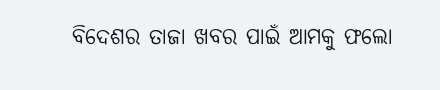ବିଦେଶର ତାଜା ଖବର ପାଇଁ ଆମକୁ ଫଲୋ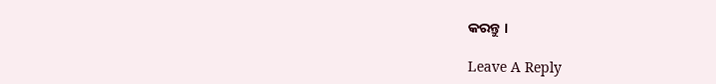କରନ୍ତୁ ।

Leave A Reply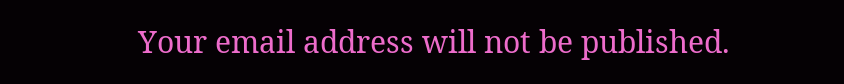Your email address will not be published.